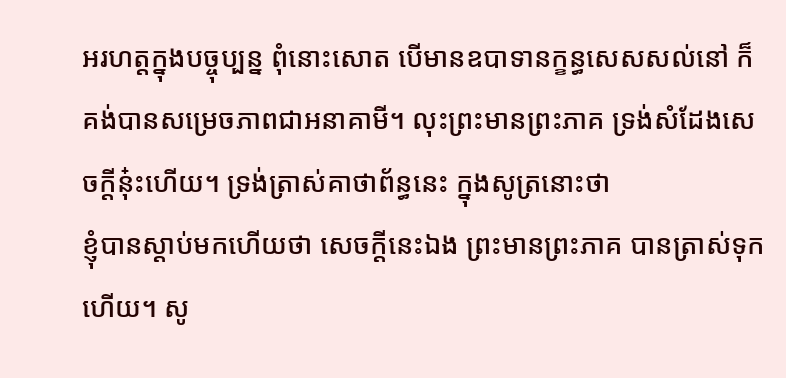អរហត្តក្នុងបច្ចុប្បន្ន ពុំនោះសោត បើមានឧបាទានក្ខន្ធសេសសល់នៅ ក៏គង់បានសម្រេចភាពជាអនាគាមី។ លុះព្រះមានព្រះភាគ ទ្រង់សំដែងសេចក្ដីនុ៎ះហើយ។ ទ្រង់ត្រាស់គាថាព័ន្ធនេះ ក្នុងសូត្រនោះថា
ខ្ញុំបានស្ដាប់មកហើយថា សេចក្ដីនេះឯង ព្រះមានព្រះភាគ បានត្រាស់ទុកហើយ។ សូ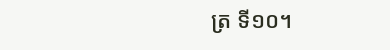ត្រ ទី១០។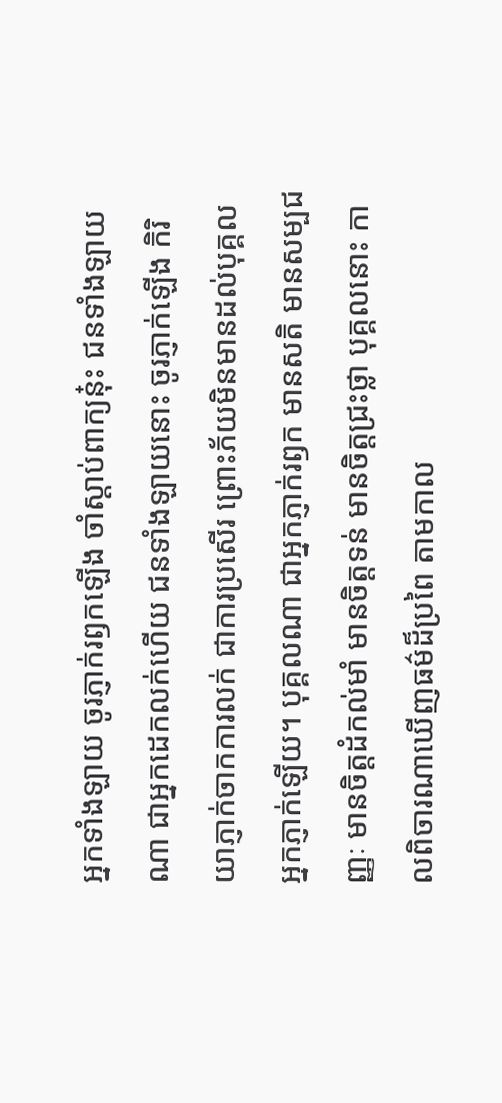អ្នកទាំងឡាយ ចូរភ្ញាក់រឭកឡើង ចាំស្ដាប់ពាក្យនុ៎ះ ជនទាំងឡាយណា ជាអ្នកដេកលក់ហើយ ជនទាំងឡាយនោះ ចូរភ្ញាក់ឡើង កិរិយាភ្ញាក់ចាកការលក់ ជាការប្រសើរ ព្រោះភ័យមិនមានដល់បុគ្គលអ្នកភ្ញាក់ឡើយ។ បុគ្គលណា ជាអ្នកភ្ញាក់រឭក មានសតិ មានសម្បជញ្ញៈ មានចិត្តដំកល់មាំ មានចិត្តទន់ មានចិត្តជ្រះថ្លា បុគ្គលនោះ កាលពិចារណាឃើញធម៌ដ៏ប្រពៃ តាមកាល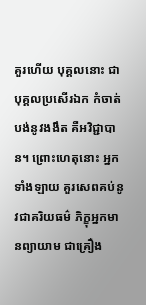គួរហើយ បុគ្គលនោះ ជាបុគ្គលប្រសើរឯក កំចាត់បង់នូវងងឹត គឺអវិជ្ជាបាន។ ព្រោះហេតុនោះ អ្នកទាំងឡាយ គួរសេពគប់នូវជាគរិយធម៌ ភិក្ខុអ្នកមានព្យាយាម ជាគ្រឿង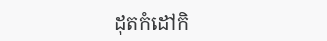ដុតកំដៅកិ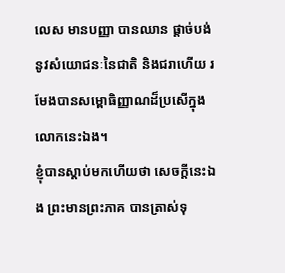លេស មានបញ្ញា បានឈាន ផ្ដាច់បង់នូវសំយោជនៈនៃជាតិ និងជរាហើយ រមែងបានសម្ពោធិញ្ញាណដ៏ប្រសើក្នុងលោកនេះឯង។
ខ្ញុំបានស្ដាប់មកហើយថា សេចក្ដីនេះឯង ព្រះមានព្រះភាគ បានត្រាស់ទុ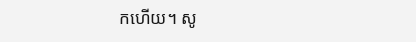កហើយ។ សូ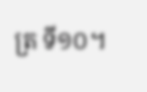ត្រ ទី១០។